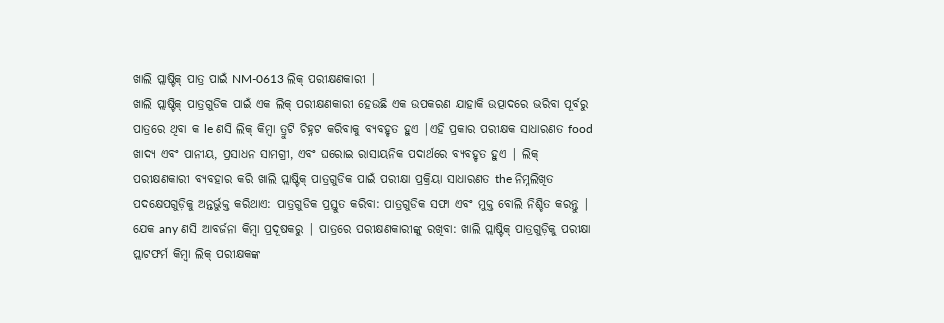ଖାଲି ପ୍ଲାଷ୍ଟିକ୍ ପାତ୍ର ପାଇଁ NM-0613 ଲିକ୍ ପରୀକ୍ଷଣକାରୀ |
ଖାଲି ପ୍ଲାଷ୍ଟିକ୍ ପାତ୍ରଗୁଡିକ ପାଇଁ ଏକ ଲିକ୍ ପରୀକ୍ଷଣକାରୀ ହେଉଛି ଏକ ଉପକରଣ ଯାହାକି ଉତ୍ପାଦରେ ଭରିବା ପୂର୍ବରୁ ପାତ୍ରରେ ଥିବା କ le ଣସି ଲିକ୍ କିମ୍ବା ତ୍ରୁଟି ଚିହ୍ନଟ କରିବାକୁ ବ୍ୟବହୃତ ହୁଏ |ଏହି ପ୍ରକାର ପରୀକ୍ଷକ ସାଧାରଣତ food ଖାଦ୍ୟ ଏବଂ ପାନୀୟ, ପ୍ରସାଧନ ସାମଗ୍ରୀ, ଏବଂ ଘରୋଇ ରାସାୟନିକ ପଦାର୍ଥରେ ବ୍ୟବହୃତ ହୁଏ | ଲିକ୍ ପରୀକ୍ଷଣକାରୀ ବ୍ୟବହାର କରି ଖାଲି ପ୍ଲାଷ୍ଟିକ୍ ପାତ୍ରଗୁଡିକ ପାଇଁ ପରୀକ୍ଷା ପ୍ରକ୍ରିୟା ସାଧାରଣତ the ନିମ୍ନଲିଖିତ ପଦକ୍ଷେପଗୁଡ଼ିକୁ ଅନ୍ତର୍ଭୁକ୍ତ କରିଥାଏ: ପାତ୍ରଗୁଡିକ ପ୍ରସ୍ତୁତ କରିବା: ପାତ୍ରଗୁଡିକ ସଫା ଏବଂ ମୁକ୍ତ ବୋଲି ନିଶ୍ଚିତ କରନ୍ତୁ | ଯେକ any ଣସି ଆବର୍ଜନା କିମ୍ବା ପ୍ରଦୂଷକରୁ | ପାତ୍ରରେ ପରୀକ୍ଷଣକାରୀଙ୍କୁ ରଖିବା: ଖାଲି ପ୍ଲାଷ୍ଟିକ୍ ପାତ୍ରଗୁଡ଼ିକୁ ପରୀକ୍ଷା ପ୍ଲାଟଫର୍ମ କିମ୍ବା ଲିକ୍ ପରୀକ୍ଷକଙ୍କ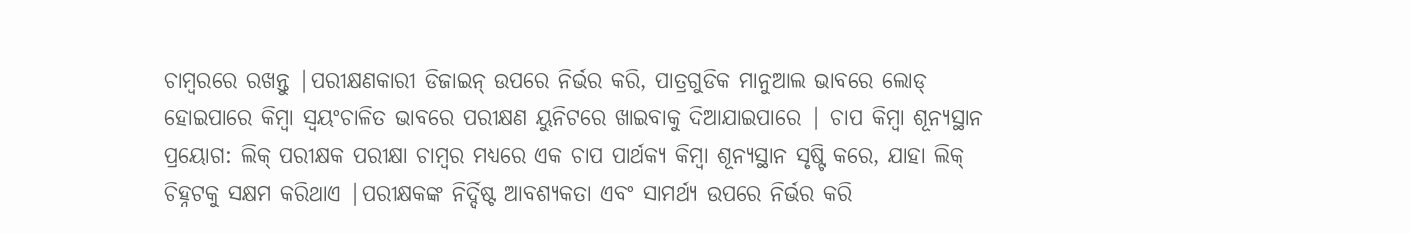ଚାମ୍ବରରେ ରଖନ୍ତୁ |ପରୀକ୍ଷଣକାରୀ ଡିଜାଇନ୍ ଉପରେ ନିର୍ଭର କରି, ପାତ୍ରଗୁଡିକ ମାନୁଆଲ ଭାବରେ ଲୋଡ୍ ହୋଇପାରେ କିମ୍ବା ସ୍ୱୟଂଚାଳିତ ଭାବରେ ପରୀକ୍ଷଣ ୟୁନିଟରେ ଖାଇବାକୁ ଦିଆଯାଇପାରେ | ଚାପ କିମ୍ବା ଶୂନ୍ୟସ୍ଥାନ ପ୍ରୟୋଗ: ଲିକ୍ ପରୀକ୍ଷକ ପରୀକ୍ଷା ଚାମ୍ବର ମଧ୍ୟରେ ଏକ ଚାପ ପାର୍ଥକ୍ୟ କିମ୍ବା ଶୂନ୍ୟସ୍ଥାନ ସୃଷ୍ଟି କରେ, ଯାହା ଲିକ୍ ଚିହ୍ନଟକୁ ସକ୍ଷମ କରିଥାଏ |ପରୀକ୍ଷକଙ୍କ ନିର୍ଦ୍ଦିଷ୍ଟ ଆବଶ୍ୟକତା ଏବଂ ସାମର୍ଥ୍ୟ ଉପରେ ନିର୍ଭର କରି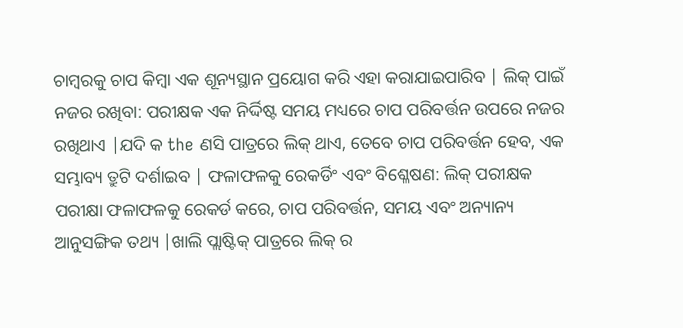ଚାମ୍ବରକୁ ଚାପ କିମ୍ବା ଏକ ଶୂନ୍ୟସ୍ଥାନ ପ୍ରୟୋଗ କରି ଏହା କରାଯାଇପାରିବ | ଲିକ୍ ପାଇଁ ନଜର ରଖିବା: ପରୀକ୍ଷକ ଏକ ନିର୍ଦ୍ଦିଷ୍ଟ ସମୟ ମଧ୍ୟରେ ଚାପ ପରିବର୍ତ୍ତନ ଉପରେ ନଜର ରଖିଥାଏ |ଯଦି କ the ଣସି ପାତ୍ରରେ ଲିକ୍ ଥାଏ, ତେବେ ଚାପ ପରିବର୍ତ୍ତନ ହେବ, ଏକ ସମ୍ଭାବ୍ୟ ତ୍ରୁଟି ଦର୍ଶାଇବ | ଫଳାଫଳକୁ ରେକର୍ଡିଂ ଏବଂ ବିଶ୍ଳେଷଣ: ଲିକ୍ ପରୀକ୍ଷକ ପରୀକ୍ଷା ଫଳାଫଳକୁ ରେକର୍ଡ କରେ, ଚାପ ପରିବର୍ତ୍ତନ, ସମୟ ଏବଂ ଅନ୍ୟାନ୍ୟ ଆନୁସଙ୍ଗିକ ତଥ୍ୟ |ଖାଲି ପ୍ଲାଷ୍ଟିକ୍ ପାତ୍ରରେ ଲିକ୍ ର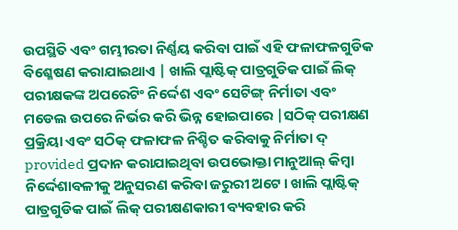ଉପସ୍ଥିତି ଏବଂ ଗମ୍ଭୀରତା ନିର୍ଣ୍ଣୟ କରିବା ପାଇଁ ଏହି ଫଳାଫଳଗୁଡିକ ବିଶ୍ଳେଷଣ କରାଯାଇଥାଏ | ଖାଲି ପ୍ଲାଷ୍ଟିକ୍ ପାତ୍ରଗୁଡିକ ପାଇଁ ଲିକ୍ ପରୀକ୍ଷକଙ୍କ ଅପରେଟିଂ ନିର୍ଦ୍ଦେଶ ଏବଂ ସେଟିଙ୍ଗ୍ ନିର୍ମାତା ଏବଂ ମଡେଲ ଉପରେ ନିର୍ଭର କରି ଭିନ୍ନ ହୋଇପାରେ |ସଠିକ୍ ପରୀକ୍ଷଣ ପ୍ରକ୍ରିୟା ଏବଂ ସଠିକ୍ ଫଳାଫଳ ନିଶ୍ଚିତ କରିବାକୁ ନିର୍ମାତା ଦ୍ provided ପ୍ରଦାନ କରାଯାଇଥିବା ଉପଭୋକ୍ତା ମାନୁଆଲ୍ କିମ୍ବା ନିର୍ଦ୍ଦେଶାବଳୀକୁ ଅନୁସରଣ କରିବା ଜରୁରୀ ଅଟେ। ଖାଲି ପ୍ଲାଷ୍ଟିକ୍ ପାତ୍ରଗୁଡିକ ପାଇଁ ଲିକ୍ ପରୀକ୍ଷଣକାରୀ ବ୍ୟବହାର କରି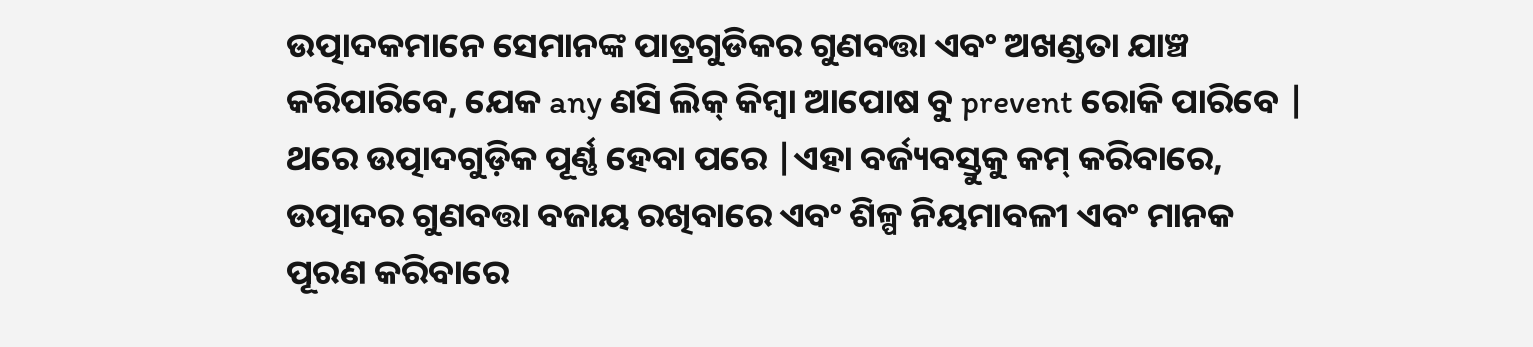ଉତ୍ପାଦକମାନେ ସେମାନଙ୍କ ପାତ୍ରଗୁଡିକର ଗୁଣବତ୍ତା ଏବଂ ଅଖଣ୍ଡତା ଯାଞ୍ଚ କରିପାରିବେ, ଯେକ any ଣସି ଲିକ୍ କିମ୍ବା ଆପୋଷ ବୁ prevent ରୋକି ପାରିବେ | ଥରେ ଉତ୍ପାଦଗୁଡ଼ିକ ପୂର୍ଣ୍ଣ ହେବା ପରେ |ଏହା ବର୍ଜ୍ୟବସ୍ତୁକୁ କମ୍ କରିବାରେ, ଉତ୍ପାଦର ଗୁଣବତ୍ତା ବଜାୟ ରଖିବାରେ ଏବଂ ଶିଳ୍ପ ନିୟମାବଳୀ ଏବଂ ମାନକ ପୂରଣ କରିବାରେ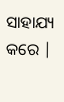ସାହାଯ୍ୟ କରେ |